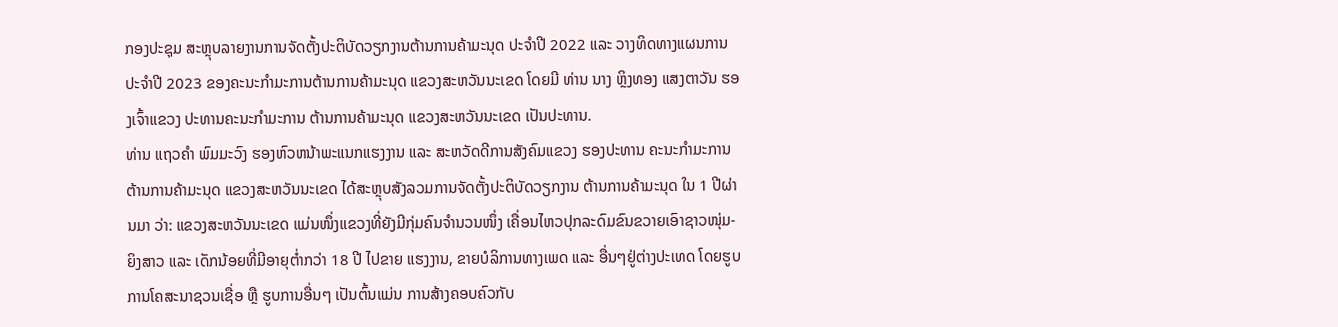ກອງປະຊຸມ ສະຫຼຸບລາຍງານການຈັດຕັ້ງປະຕິບັດວຽກງານຕ້ານການຄ້າມະນຸດ ປະຈໍາປີ 2022 ແລະ ວາງທິດທາງແຜນການ ປະຈໍາປີ 2023 ຂອງຄະນະກໍາມະການຕ້ານການຄ້າມະນຸດ ແຂວງສະຫວັນນະເຂດ ໂດຍມີ ທ່ານ ນາງ ຫຼິງທອງ ແສງຕາວັນ ຮອງເຈົ້າແຂວງ ປະທານຄະນະກໍາມະການ ຕ້ານການຄ້າມະນຸດ ແຂວງສະຫວັນນະເຂດ ເປັນປະທານ.
ທ່ານ ແຖວຄໍາ ພົມມະວົງ ຮອງຫົວຫນ້າພະແນກແຮງງານ ແລະ ສະຫວັດດີການສັງຄົມແຂວງ ຮອງປະທານ ຄະນະກໍາມະການຕ້ານການຄ້າມະນຸດ ແຂວງສະຫວັນນະເຂດ ໄດ້ສະຫຼຸບສັງລວມການຈັດຕັ້ງປະຕິບັດວຽກງານ ຕ້ານການຄ້າມະນຸດ ໃນ 1 ປີຜ່ານມາ ວ່າ: ແຂວງສະຫວັນນະເຂດ ແມ່ນໜຶ່ງແຂວງທີ່ຍັງມີກຸ່ມຄົນຈໍານວນໜຶ່ງ ເຄື່ອນໄຫວປຸກລະດົມຂົນຂວາຍເອົາຊາວໜຸ່ມ-ຍິງສາວ ແລະ ເດັກນ້ອຍທີ່ມີອາຍຸຕໍ່າກວ່າ 18 ປີ ໄປຂາຍ ແຮງງານ, ຂາຍບໍລິການທາງເພດ ແລະ ອື່ນໆຢູ່ຕ່າງປະເທດ ໂດຍຮູບການໂຄສະນາຊວນເຊື່ອ ຫຼື ຮູບການອື່ນໆ ເປັນຕົ້ນແມ່ນ ການສ້າງຄອບຄົວກັບ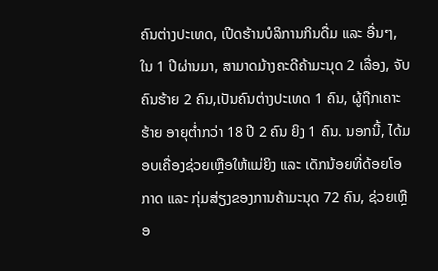ຄົນຕ່າງປະເທດ, ເປີດຮ້ານບໍລິການກິນດື່ມ ແລະ ອື່ນໆ, ໃນ 1 ປີຜ່ານມາ, ສາມາດມ້າງຄະດີຄ້າມະນຸດ 2 ເລື່ອງ, ຈັບຄົນຮ້າຍ 2 ຄົນ,ເປັນຄົນຕ່າງປະເທດ 1 ຄົນ, ຜູ້ຖືກເຄາະຮ້າຍ ອາຍຸຕໍ່າກວ່າ 18 ປີ 2 ຄົນ ຍິງ 1 ຄົນ. ນອກນີ້, ໄດ້ມອບເຄື່ອງຊ່ວຍເຫຼືອໃຫ້ແມ່ຍິງ ແລະ ເດັກນ້ອຍທີ່ດ້ອຍໂອກາດ ແລະ ກຸ່ມສ່ຽງຂອງການຄ້າມະນຸດ 72 ຄົນ, ຊ່ວຍເຫຼືອ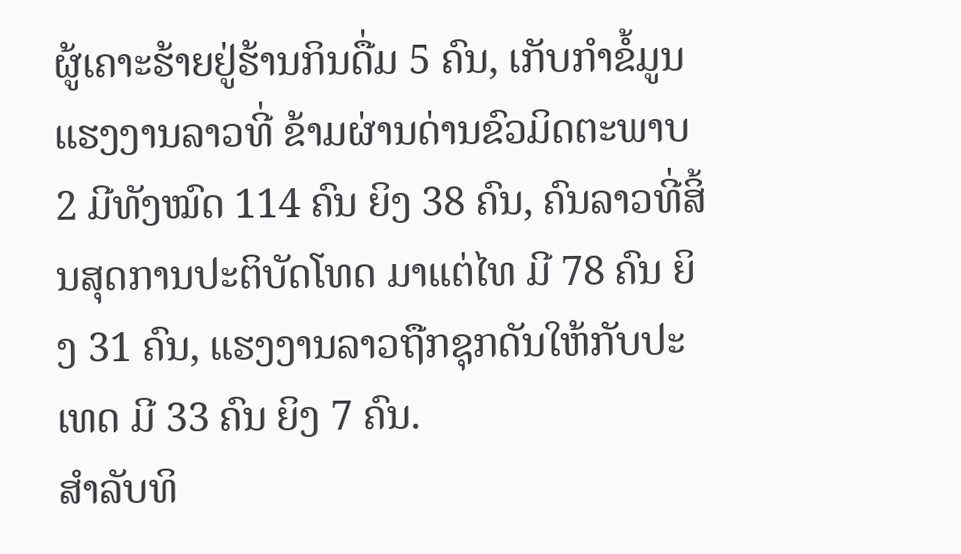ຜູ້ເຄາະຮ້າຍຢູ່ຮ້ານກິນດື່ມ 5 ຄົນ, ເກັບກໍາຂໍ້ມູນແຮງງານລາວທີ່ ຂ້າມຜ່ານດ່ານຂົວມິດຕະພາບ 2 ມີທັງໝົດ 114 ຄົນ ຍິງ 38 ຄົນ, ຄົນລາວທີ່ສິ້ນສຸດການປະຕິບັດໂທດ ມາແຕ່ໄທ ມີ 78 ຄົນ ຍິງ 31 ຄົນ, ແຮງງານລາວຖືກຊຸກດັນໃຫ້ກັບປະເທດ ມີ 33 ຄົນ ຍິງ 7 ຄົນ.
ສໍາລັບທິ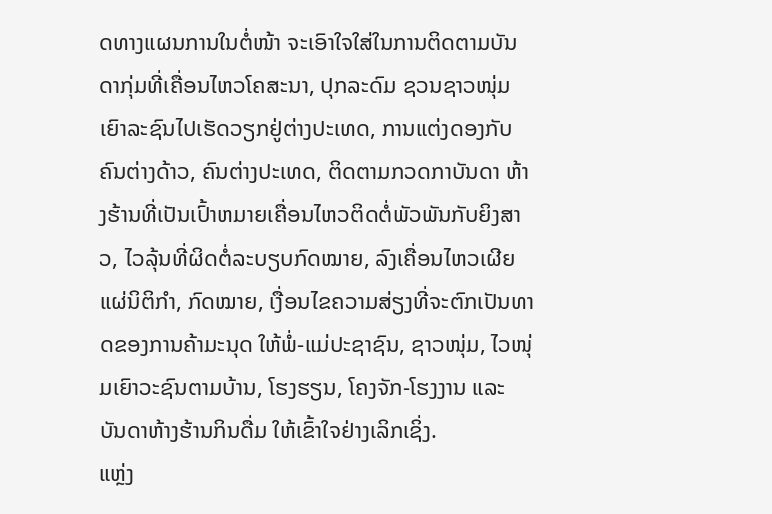ດທາງແຜນການໃນຕໍ່ໜ້າ ຈະເອົາໃຈໃສ່ໃນການຕິດຕາມບັນດາກຸ່ມທີ່ເຄື່ອນໄຫວໂຄສະນາ, ປຸກລະດົມ ຊວນຊາວໜຸ່ມເຍົາລະຊົນໄປເຮັດວຽກຢູ່ຕ່າງປະເທດ, ການແຕ່ງດອງກັບຄົນຕ່າງດ້າວ, ຄົນຕ່າງປະເທດ, ຕິດຕາມກວດກາບັນດາ ຫ້າງຮ້ານທີ່ເປັນເປົ້າຫມາຍເຄື່ອນໄຫວຕິດຕໍ່ພັວພັນກັບຍິງສາວ, ໄວລຸ້ນທີ່ຜິດຕໍ່ລະບຽບກົດໝາຍ, ລົງເຄື່ອນໄຫວເຜີຍແຜ່ນິຕິກໍາ, ກົດໝາຍ, ເງື່ອນໄຂຄວາມສ່ຽງທີ່ຈະຕົກເປັນທາດຂອງການຄ້າມະນຸດ ໃຫ້ພໍ່-ແມ່ປະຊາຊົນ, ຊາວໜຸ່ມ, ໄວໜຸ່ມເຍົາວະຊົນຕາມບ້ານ, ໂຮງຮຽນ, ໂຄງຈັກ-ໂຮງງານ ແລະ ບັນດາຫ້າງຮ້ານກິນດື່ມ ໃຫ້ເຂົ້າໃຈຢ່າງເລິກເຊິ່ງ.
ແຫຼ່ງ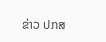ຂ່າວ ປກສ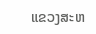ແຂວງສະຫ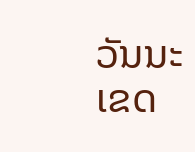ວັນນະເຂດ